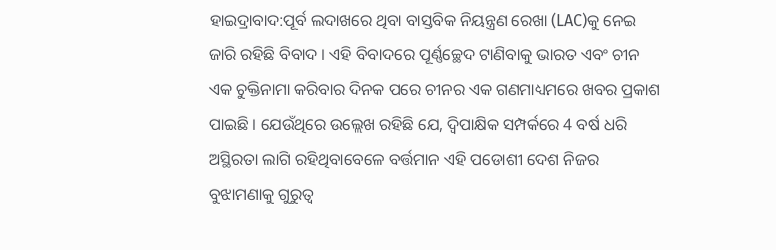ହାଇଦ୍ରାବାଦ:ପୂର୍ବ ଲଦାଖରେ ଥିବା ବାସ୍ତବିକ ନିୟନ୍ତ୍ରଣ ରେଖା (LAC)କୁ ନେଇ ଜାରି ରହିଛି ବିବାଦ । ଏହି ବିବାଦରେ ପୂର୍ଣ୍ଣଚ୍ଛେଦ ଟାଣିବାକୁ ଭାରତ ଏବଂ ଚୀନ ଏକ ଚୁକ୍ତିନାମା କରିବାର ଦିନକ ପରେ ଚୀନର ଏକ ଗଣମାଧ୍ୟମରେ ଖବର ପ୍ରକାଶ ପାଇଛି । ଯେଉଁଥିରେ ଉଲ୍ଲେଖ ରହିଛି ଯେ, ଦ୍ବିପାକ୍ଷିକ ସମ୍ପର୍କରେ 4 ବର୍ଷ ଧରି ଅସ୍ଥିରତା ଲାଗି ରହିଥିବାବେଳେ ବର୍ତ୍ତମାନ ଏହି ପଡୋଶୀ ଦେଶ ନିଜର ବୁଝାମଣାକୁ ଗୁରୁତ୍ବ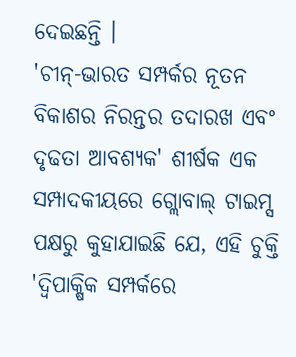ଦେଇଛନ୍ତି ।
'ଚୀନ୍-ଭାରତ ସମ୍ପର୍କର ନୂତନ ବିକାଶର ନିରନ୍ତର ତଦାରଖ ଏବଂ ଦୃଢତା ଆବଶ୍ୟକ' ଶୀର୍ଷକ ଏକ ସମ୍ପାଦକୀୟରେ ଗ୍ଲୋବାଲ୍ ଟାଇମ୍ସ ପକ୍ଷରୁ କୁହାଯାଇଛି ଯେ, ଏହି ଚୁକ୍ତି 'ଦ୍ବିପାକ୍ଷିକ ସମ୍ପର୍କରେ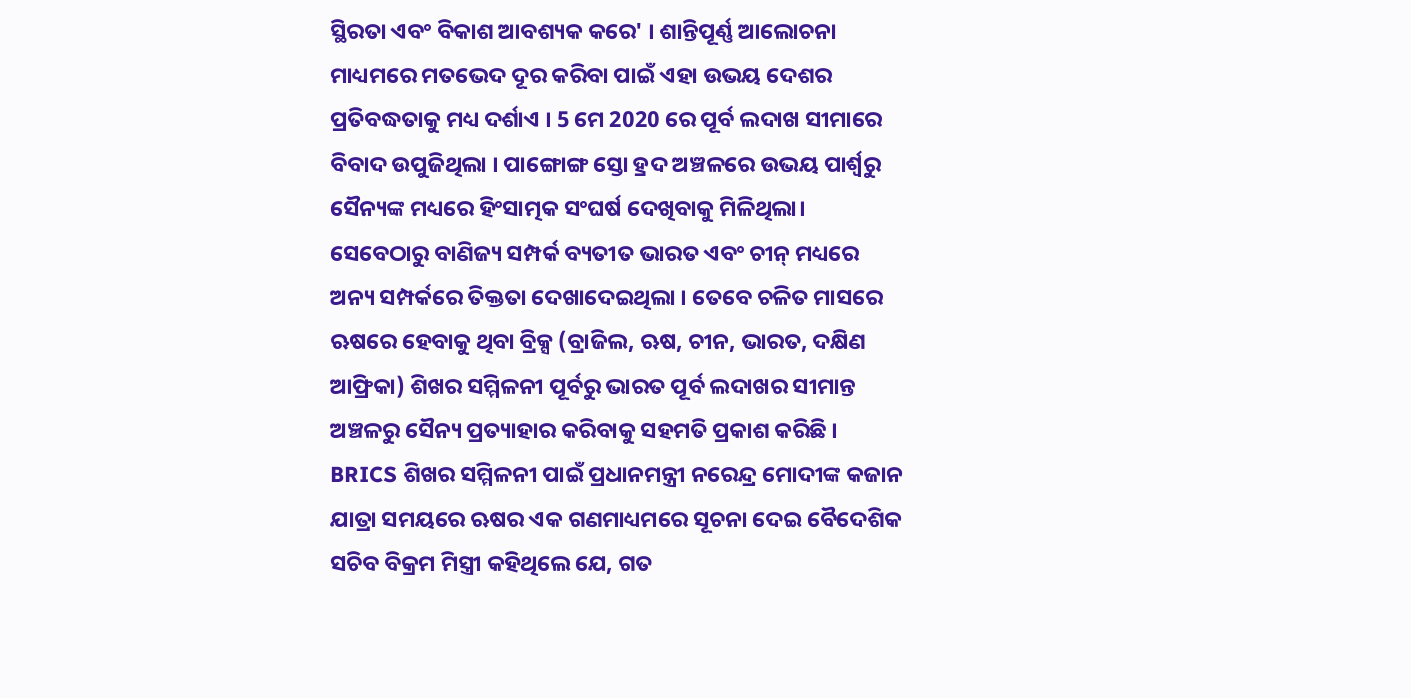ସ୍ଥିରତା ଏବଂ ବିକାଶ ଆବଶ୍ୟକ କରେ' । ଶାନ୍ତିପୂର୍ଣ୍ଣ ଆଲୋଚନା ମାଧ୍ୟମରେ ମତଭେଦ ଦୂର କରିବା ପାଇଁ ଏହା ଉଭୟ ଦେଶର ପ୍ରତିବଦ୍ଧତାକୁ ମଧ୍ୟ ଦର୍ଶାଏ । 5 ମେ 2020 ରେ ପୂର୍ବ ଲଦାଖ ସୀମାରେ ବିବାଦ ଉପୁଜିଥିଲା । ପାଙ୍ଗୋଙ୍ଗ ସ୍ତୋ ହ୍ରଦ ଅଞ୍ଚଳରେ ଉଭୟ ପାର୍ଶ୍ବରୁ ସୈନ୍ୟଙ୍କ ମଧ୍ୟରେ ହିଂସାତ୍ମକ ସଂଘର୍ଷ ଦେଖିବାକୁ ମିଳିଥିଲା। ସେବେଠାରୁ ବାଣିଜ୍ୟ ସମ୍ପର୍କ ବ୍ୟତୀତ ଭାରତ ଏବଂ ଚୀନ୍ ମଧ୍ୟରେ ଅନ୍ୟ ସମ୍ପର୍କରେ ତିକ୍ତତା ଦେଖାଦେଇଥିଲା । ତେବେ ଚଳିତ ମାସରେ ଋଷରେ ହେବାକୁ ଥିବା ବ୍ରିକ୍ସ (ବ୍ରାଜିଲ, ଋଷ, ଚୀନ, ଭାରତ, ଦକ୍ଷିଣ ଆଫ୍ରିକା) ଶିଖର ସମ୍ମିଳନୀ ପୂର୍ବରୁ ଭାରତ ପୂର୍ବ ଲଦାଖର ସୀମାନ୍ତ ଅଞ୍ଚଳରୁ ସୈନ୍ୟ ପ୍ରତ୍ୟାହାର କରିବାକୁ ସହମତି ପ୍ରକାଶ କରିଛି ।
BRICS ଶିଖର ସମ୍ମିଳନୀ ପାଇଁ ପ୍ରଧାନମନ୍ତ୍ରୀ ନରେନ୍ଦ୍ର ମୋଦୀଙ୍କ କଜାନ ଯାତ୍ରା ସମୟରେ ଋଷର ଏକ ଗଣମାଧ୍ୟମରେ ସୂଚନା ଦେଇ ବୈଦେଶିକ ସଚିବ ବିକ୍ରମ ମିସ୍ତ୍ରୀ କହିଥିଲେ ଯେ, ଗତ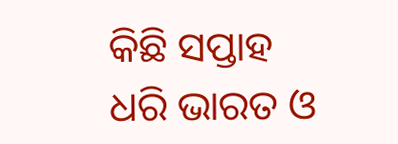କିଛି ସପ୍ତାହ ଧରି ଭାରତ ଓ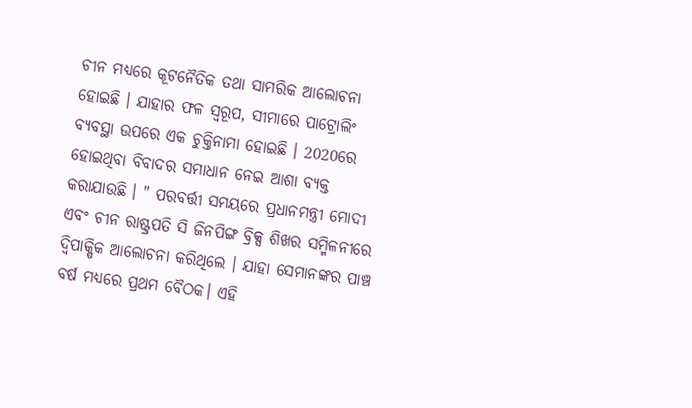ଚୀନ ମଧ୍ୟରେ କୂଟନୈତିକ ତଥା ସାମରିକ ଆଲୋଚନା ହୋଇଛି । ଯାହାର ଫଳ ସ୍ବରୂପ, ସୀମାରେ ପାଟ୍ରୋଲିଂ ବ୍ୟବସ୍ଥା ଉପରେ ଏକ ଚୁକ୍ତିନାମା ହୋଇଛି । 2020ରେ ହୋଇଥିବା ବିବାଦର ସମାଧାନ ନେଇ ଆଶା ବ୍ୟକ୍ତ କରାଯାଉଛି । " ପରବର୍ତ୍ତୀ ସମୟରେ ପ୍ରଧାନମନ୍ତ୍ରୀ ମୋଦୀ ଏବଂ ଚୀନ ରାଷ୍ଟ୍ରପତି ସି ଜିନପିଙ୍ଗ ବ୍ରିକ୍ସ ଶିଖର ସମ୍ମିଳନୀରେ ଦ୍ବିପାକ୍ଷିକ ଆଲୋଚନା କରିଥିଲେ । ଯାହା ସେମାନଙ୍କର ପାଞ୍ଚ ବର୍ଷ ମଧ୍ୟରେ ପ୍ରଥମ ବୈଠକ। ଏହି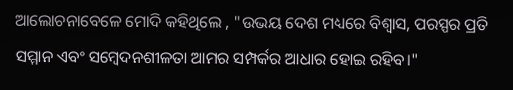ଆଲୋଚନାବେଳେ ମୋଦି କହିଥିଲେ , "ଉଭୟ ଦେଶ ମଧ୍ୟରେ ବିଶ୍ବାସ, ପରସ୍ପର ପ୍ରତି ସମ୍ମାନ ଏବଂ ସମ୍ବେଦନଶୀଳତା ଆମର ସମ୍ପର୍କର ଆଧାର ହୋଇ ରହିବ।"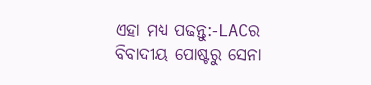ଏହା ମଧ୍ୟ ପଢନ୍ତୁ:-LACର ବିବାଦୀୟ ପୋଷ୍ଟରୁ ସେନା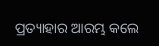ପ୍ରତ୍ୟାହାର ଆରମ୍ଭ କଲେ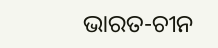ଭାରତ-ଚୀନ